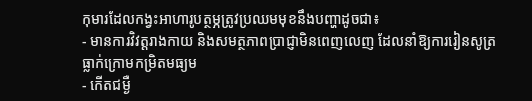កុមារដែលកង្វះអាហារូបត្ថម្ភត្រូវប្រឈមមុខនឹងបញ្ហាដូចជា៖
- មានការវិវត្តរាងកាយ និងសមត្ថភាពប្រាជ្ញាមិនពេញលេញ ដែលនាំឱ្យការរៀនសូត្រ ធ្លាក់ក្រោមកម្រិតមធ្យម
- កើតជម្ងឺ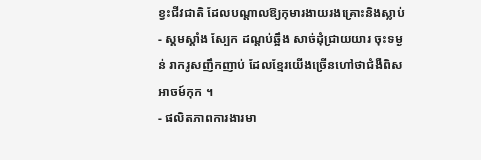ខ្វះជីវជាតិ ដែលបណ្ដាលឱ្យកុមារងាយរងគ្រោះនិងស្លាប់
- ស្គមស្គាំង ស្បែក ដណ្ដប់ឆ្អឹង សាច់ដុំជ្រាយយារ ចុះទម្ងន់ រាករូសញឹកញាប់ ដែលខ្មែរយើងច្រើនហៅថាជំងឺពិសអាចម៍កុក ។
- ផលិតភាពការងារមា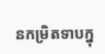នកម្រិតទាបក្នុ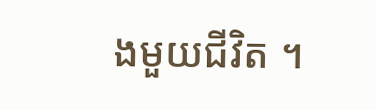ងមួយជីវិត ។